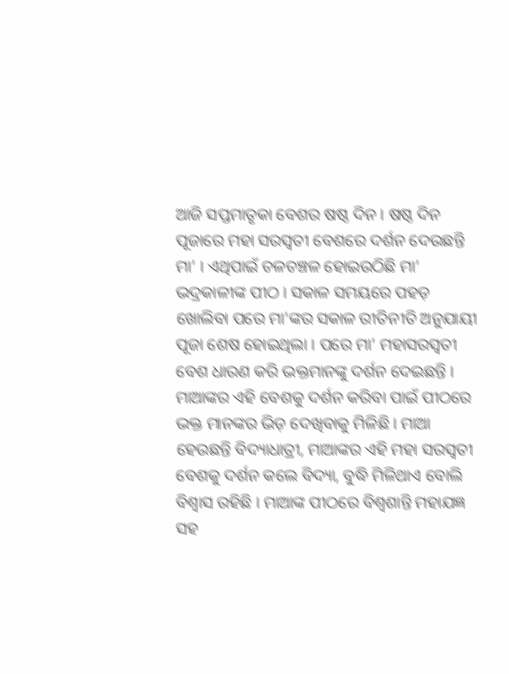ଆଜି ସପ୍ତମାତୃକା ବେଶର ଷଷ୍ଠ ଦିନ । ଷଷ୍ଠ ଦିନ ପୂଜାରେ ମହା ସରସ୍ଵତୀ ବେଶରେ ଦର୍ଶନ ଦେଉଛନ୍ତି ମା’ । ଏଥିପାଇଁ ଚଳଚଞ୍ଚଳ ହୋଇଉଠିଛି ମା’ ଭଦ୍ରକାଳୀଙ୍କ ପୀଠ । ସକାଳ ସମୟରେ ପହଡ଼ ଖୋଲିବା ପରେ ମା’ଙ୍କର ସକାଳ ରୀତିନୀତି ଅନୁଯାୟୀ ପୂଜା ଶେଷ ହୋଇଥିଲା । ପରେ ମା’ ମହାସରସ୍ଵତୀ ବେଶ ଧାରଣ କରି ଭକ୍ତମାନଙ୍କୁ ଦର୍ଶନ ଦେଇଛନ୍ତି ।
ମାଆଙ୍କର ଏହି ବେଶକୁ ଦର୍ଶନ କରିବା ପାଇଁ ପୀଠରେ ଭକ୍ତ ମାନଙ୍କର ଭିଡ଼ ଦେଖିବାକୁ ମିଳିଛି । ମାଆ ହେଉଛନ୍ତି ବିଦ୍ୟାଧାତ୍ରୀ, ମାଆଙ୍କର ଏହି ମହା ସରସ୍ବତୀ ବେଶକୁ ଦର୍ଶନ କଲେ ବିଦ୍ୟା, ବୁଦ୍ଧି ମିଳିଥାଏ ବୋଲି ବିଶ୍ୱାସ ରହିଛି । ମାଆଙ୍କ ପୀଠରେ ବିଶ୍ଵଶାନ୍ତି ମହାଯଜ୍ଞ ସହ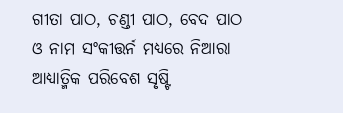ଗୀତା ପାଠ, ଚଣ୍ଡୀ ପାଠ, ବେଦ ପାଠ ଓ ନାମ ସଂକୀତ୍ତର୍ନ ମଧ୍ୟରେ ନିଆରା ଆଧ୍ୟାତ୍ମିକ ପରିବେଶ ସୃଷ୍ଟି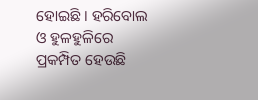ହୋଇଛି । ହରିବୋଲ ଓ ହୁଳହୁଳିରେ ପ୍ରକମ୍ପିତ ହେଉଛି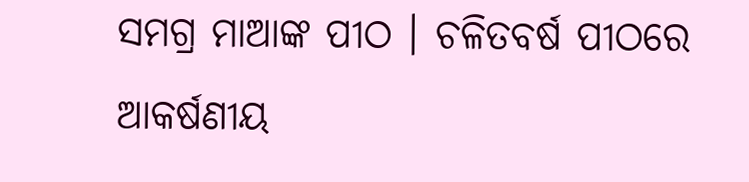ସମଗ୍ର ମାଆଙ୍କ ପୀଠ । ଚଳିତବର୍ଷ ପୀଠରେ ଆକର୍ଷଣୀୟ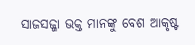ସାଜସଜ୍ଜା ଭକ୍ତ ମାନଙ୍କୁ ବେଶ ଆକୃଷ୍ଟ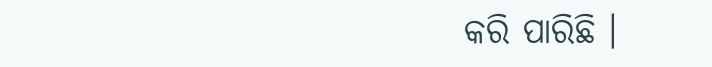କରି ପାରିଛି ।